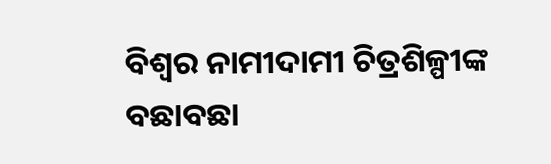ବିଶ୍ବର ନାମୀଦାମୀ ଚିତ୍ରଶିଳ୍ପୀଙ୍କ ବଛାବଛା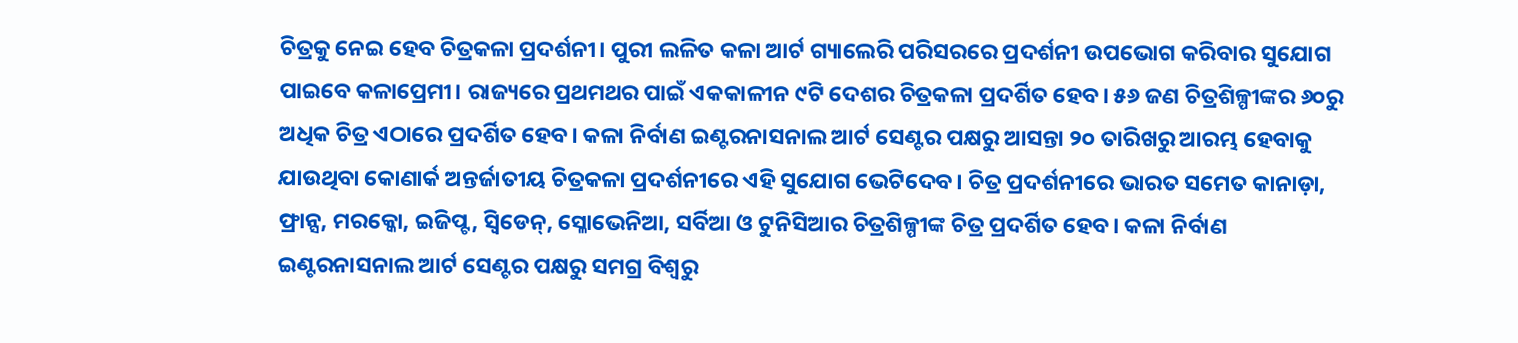ଚିତ୍ରକୁ ନେଇ ହେବ ଚିତ୍ରକଳା ପ୍ରଦର୍ଶନୀ। ପୁରୀ ଲଳିତ କଳା ଆର୍ଟ ଗ୍ୟାଲେରି ପରିସରରେ ପ୍ରଦର୍ଶନୀ ଉପଭୋଗ କରିବାର ସୁଯୋଗ ପାଇବେ କଳାପ୍ରେମୀ। ରାଜ୍ୟରେ ପ୍ରଥମଥର ପାଇଁ ଏକକାଳୀନ ୯ଟି ଦେଶର ଚିତ୍ରକଳା ପ୍ରଦର୍ଶିତ ହେବ। ୫୬ ଜଣ ଚିତ୍ରଶିଳ୍ପୀଙ୍କର ୬୦ରୁ ଅଧିକ ଚିତ୍ର ଏଠାରେ ପ୍ରଦର୍ଶିତ ହେବ। କଳା ନିର୍ବାଣ ଇଣ୍ଟରନାସନାଲ ଆର୍ଟ ସେଣ୍ଟର ପକ୍ଷରୁ ଆସନ୍ତା ୨୦ ତାରିଖରୁ ଆରମ୍ଭ ହେବାକୁ ଯାଉଥିବା କୋଣାର୍କ ଅନ୍ତର୍ଜାତୀୟ ଚିତ୍ରକଳା ପ୍ରଦର୍ଶନୀରେ ଏହି ସୁଯୋଗ ଭେଟିଦେବ। ଚିତ୍ର ପ୍ରଦର୍ଶନୀରେ ଭାରତ ସମେତ କାନାଡ଼ା, ଫ୍ରାନ୍ସ, ମରକ୍କୋ, ଇଜିପ୍ଟ, ସ୍ବିଡେନ୍, ସ୍ଳୋଭେନିଆ, ସର୍ବିଆ ଓ ଟୁନିସିଆର ଚିତ୍ରଶିଳ୍ପୀଙ୍କ ଚିତ୍ର ପ୍ରଦର୍ଶିତ ହେବ। କଳା ନିର୍ବାଣ ଇଣ୍ଟରନାସନାଲ ଆର୍ଟ ସେଣ୍ଟର ପକ୍ଷରୁ ସମଗ୍ର ବିଶ୍ବରୁ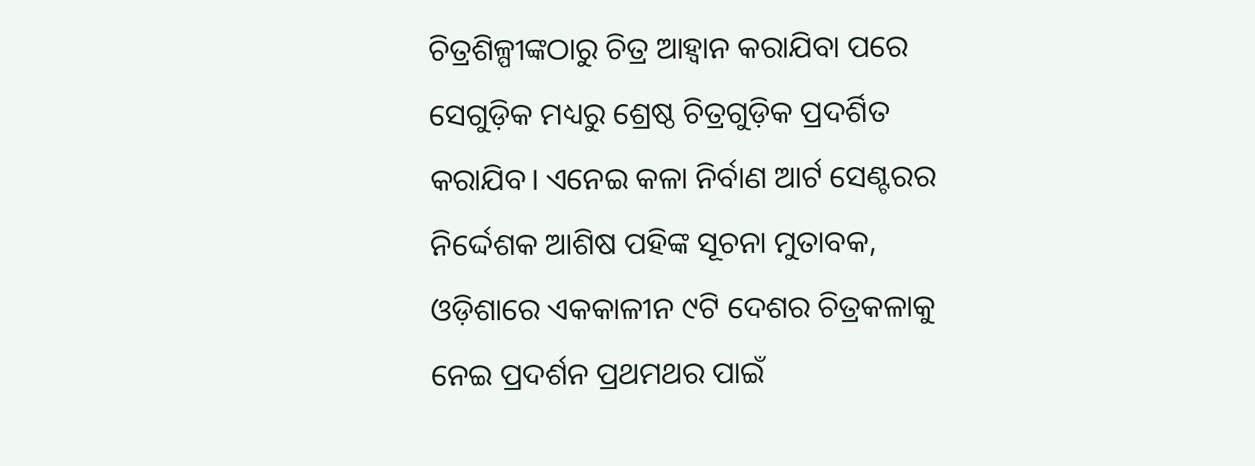ଚିତ୍ରଶିଳ୍ପୀଙ୍କଠାରୁ ଚିତ୍ର ଆହ୍ବାନ କରାଯିବା ପରେ ସେଗୁଡ଼ିକ ମଧ୍ୟରୁ ଶ୍ରେଷ୍ଠ ଚିତ୍ରଗୁଡ଼ିକ ପ୍ରଦର୍ଶିତ କରାଯିବ। ଏନେଇ କଳା ନିର୍ବାଣ ଆର୍ଟ ସେଣ୍ଟରର ନିର୍ଦ୍ଦେଶକ ଆଶିଷ ପହିଙ୍କ ସୂଚନା ମୁତାବକ, ଓଡ଼ିଶାରେ ଏକକାଳୀନ ୯ଟି ଦେଶର ଚିତ୍ରକଳାକୁ ନେଇ ପ୍ରଦର୍ଶନ ପ୍ରଥମଥର ପାଇଁ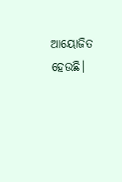ଆୟୋଜିତ ହେଉଛି।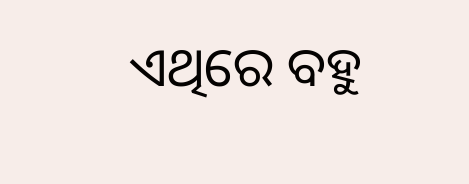ଏଥିରେ ବହୁ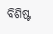ବିଶିଷ୍ଟ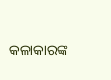କଳାକାରଙ୍କ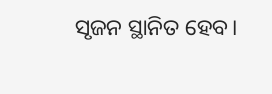ସୃଜନ ସ୍ଥାନିତ ହେବ।